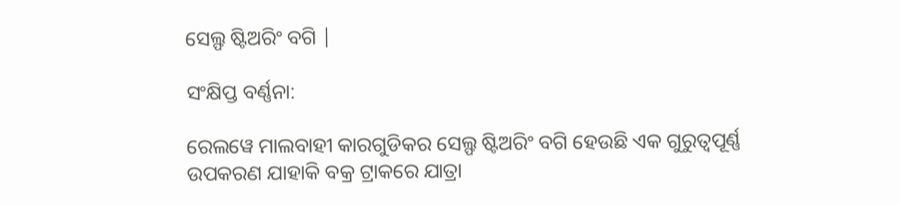ସେଲ୍ଫ ଷ୍ଟିଅରିଂ ବଗି |

ସଂକ୍ଷିପ୍ତ ବର୍ଣ୍ଣନା:

ରେଲୱେ ମାଲବାହୀ କାରଗୁଡିକର ସେଲ୍ଫ ଷ୍ଟିଅରିଂ ବଗି ହେଉଛି ଏକ ଗୁରୁତ୍ୱପୂର୍ଣ୍ଣ ଉପକରଣ ଯାହାକି ବକ୍ର ଟ୍ରାକରେ ଯାତ୍ରା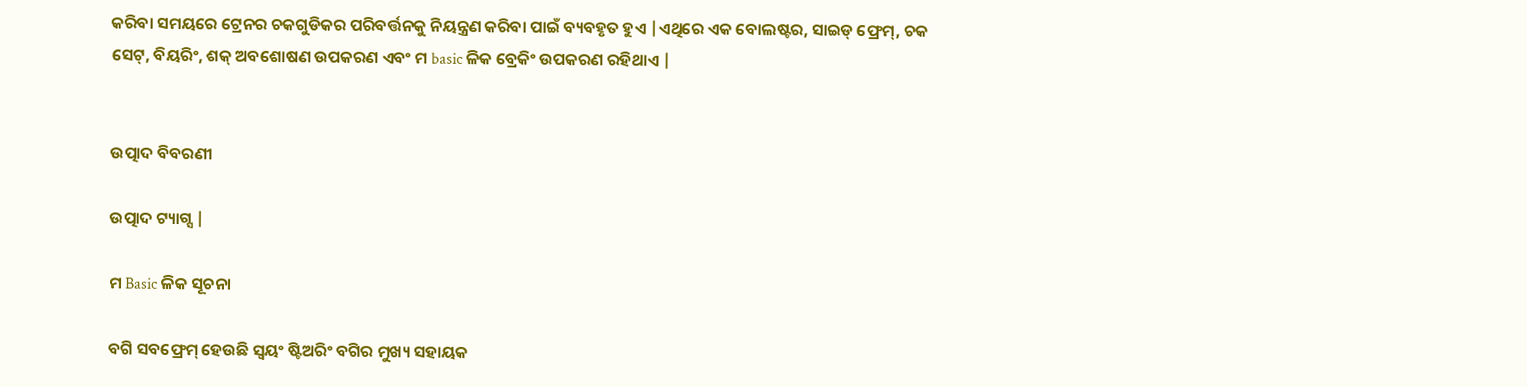କରିବା ସମୟରେ ଟ୍ରେନର ଚକଗୁଡିକର ପରିବର୍ତ୍ତନକୁ ନିୟନ୍ତ୍ରଣ କରିବା ପାଇଁ ବ୍ୟବହୃତ ହୁଏ |ଏଥିରେ ଏକ ବୋଲଷ୍ଟର, ସାଇଡ୍ ଫ୍ରେମ୍, ଚକ ସେଟ୍, ବିୟରିଂ, ଶକ୍ ଅବଶୋଷଣ ଉପକରଣ ଏବଂ ମ basic ଳିକ ବ୍ରେକିଂ ଉପକରଣ ରହିଥାଏ |


ଉତ୍ପାଦ ବିବରଣୀ

ଉତ୍ପାଦ ଟ୍ୟାଗ୍ସ |

ମ Basic ଳିକ ସୂଚନା

ବଗି ସବଫ୍ରେମ୍ ହେଉଛି ସ୍ୱୟଂ ଷ୍ଟିଅରିଂ ବଗିର ମୁଖ୍ୟ ସହାୟକ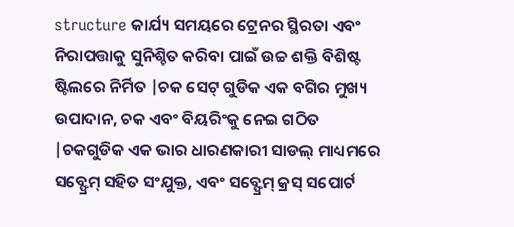structure କାର୍ଯ୍ୟ ସମୟରେ ଟ୍ରେନର ସ୍ଥିରତା ଏବଂ ନିରାପତ୍ତାକୁ ସୁନିଶ୍ଚିତ କରିବା ପାଇଁ ଉଚ୍ଚ ଶକ୍ତି ବିଶିଷ୍ଟ ଷ୍ଟିଲରେ ନିର୍ମିତ |ଚକ ସେଟ୍ ଗୁଡିକ ଏକ ବଗିର ମୁଖ୍ୟ ଉପାଦାନ, ଚକ ଏବଂ ବିୟରିଂକୁ ନେଇ ଗଠିତ |ଚକଗୁଡିକ ଏକ ଭାର ଧାରଣକାରୀ ସାଡଲ୍ ମାଧ୍ୟମରେ ସବ୍ଫ୍ରେମ୍ ସହିତ ସଂଯୁକ୍ତ, ଏବଂ ସବ୍ଫ୍ରେମ୍ କ୍ରସ୍ ସପୋର୍ଟ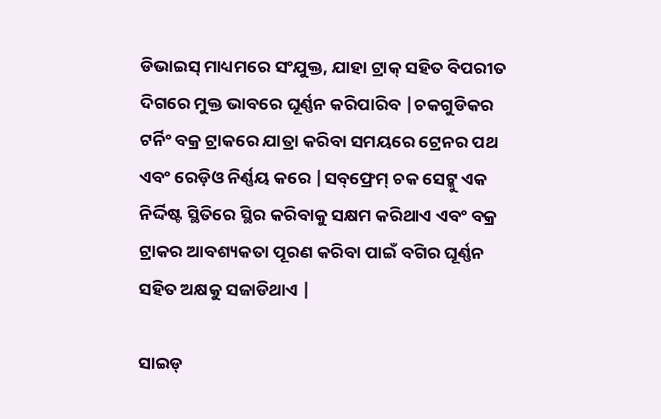ଡିଭାଇସ୍ ମାଧ୍ୟମରେ ସଂଯୁକ୍ତ, ଯାହା ଟ୍ରାକ୍ ସହିତ ବିପରୀତ ଦିଗରେ ମୁକ୍ତ ଭାବରେ ଘୂର୍ଣ୍ଣନ କରିପାରିବ |ଚକଗୁଡିକର ଟର୍ନିଂ ବକ୍ର ଟ୍ରାକରେ ଯାତ୍ରା କରିବା ସମୟରେ ଟ୍ରେନର ପଥ ଏବଂ ରେଡ଼ିଓ ନିର୍ଣ୍ଣୟ କରେ |ସବ୍‌ଫ୍ରେମ୍ ଚକ ସେଟ୍କୁ ଏକ ନିର୍ଦ୍ଦିଷ୍ଟ ସ୍ଥିତିରେ ସ୍ଥିର କରିବାକୁ ସକ୍ଷମ କରିଥାଏ ଏବଂ ବକ୍ର ଟ୍ରାକର ଆବଶ୍ୟକତା ପୂରଣ କରିବା ପାଇଁ ବଗିର ଘୂର୍ଣ୍ଣନ ସହିତ ଅକ୍ଷକୁ ସଜାଡିଥାଏ |

ସାଇଡ୍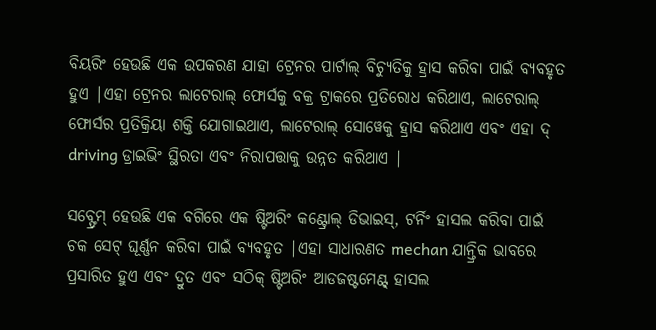ବିୟରିଂ ହେଉଛି ଏକ ଉପକରଣ ଯାହା ଟ୍ରେନର ପାର୍ଟାଲ୍ ବିଚ୍ୟୁତିକୁ ହ୍ରାସ କରିବା ପାଇଁ ବ୍ୟବହୃତ ହୁଏ |ଏହା ଟ୍ରେନର ଲାଟେରାଲ୍ ଫୋର୍ସକୁ ବକ୍ର ଟ୍ରାକରେ ପ୍ରତିରୋଧ କରିଥାଏ, ଲାଟେରାଲ୍ ଫୋର୍ସର ପ୍ରତିକ୍ରିୟା ଶକ୍ତି ଯୋଗାଇଥାଏ, ଲାଟେରାଲ୍ ସୋୱେକୁ ହ୍ରାସ କରିଥାଏ ଏବଂ ଏହା ଦ୍ driving ଡ୍ରାଇଭିଂ ସ୍ଥିରତା ଏବଂ ନିରାପତ୍ତାକୁ ଉନ୍ନତ କରିଥାଏ |

ସବ୍ଫ୍ରେମ୍ ହେଉଛି ଏକ ବଗିରେ ଏକ ଷ୍ଟିଅରିଂ କଣ୍ଟ୍ରୋଲ୍ ଡିଭାଇସ୍, ଟର୍ନିଂ ହାସଲ କରିବା ପାଇଁ ଚକ ସେଟ୍ ଘୂର୍ଣ୍ଣନ କରିବା ପାଇଁ ବ୍ୟବହୃତ |ଏହା ସାଧାରଣତ mechan ଯାନ୍ତ୍ରିକ ଭାବରେ ପ୍ରସାରିତ ହୁଏ ଏବଂ ଦ୍ରୁତ ଏବଂ ସଠିକ୍ ଷ୍ଟିଅରିଂ ଆଡଜଷ୍ଟମେଣ୍ଟ୍ ହାସଲ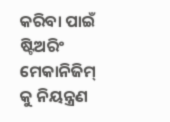କରିବା ପାଇଁ ଷ୍ଟିଅରିଂ ମେକାନିଜିମ୍ କୁ ନିୟନ୍ତ୍ରଣ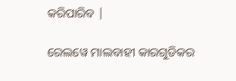କରିପାରିବ |

ରେଲୱେ ମାଲବାହୀ କାରଗୁଡିକର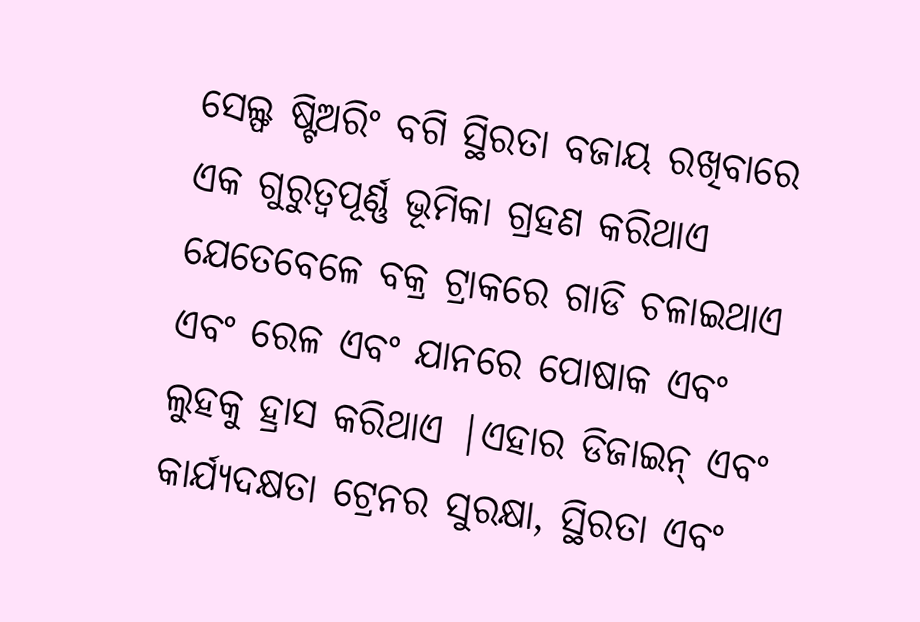ସେଲ୍ଫ ଷ୍ଟିଅରିଂ ବଗି ସ୍ଥିରତା ବଜାୟ ରଖିବାରେ ଏକ ଗୁରୁତ୍ୱପୂର୍ଣ୍ଣ ଭୂମିକା ଗ୍ରହଣ କରିଥାଏ ଯେତେବେଳେ ବକ୍ର ଟ୍ରାକରେ ଗାଡି ଚଳାଇଥାଏ ଏବଂ ରେଳ ଏବଂ ଯାନରେ ପୋଷାକ ଏବଂ ଲୁହକୁ ହ୍ରାସ କରିଥାଏ |ଏହାର ଡିଜାଇନ୍ ଏବଂ କାର୍ଯ୍ୟଦକ୍ଷତା ଟ୍ରେନର ସୁରକ୍ଷା, ସ୍ଥିରତା ଏବଂ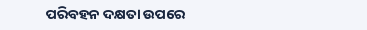ପରିବହନ ଦକ୍ଷତା ଉପରେ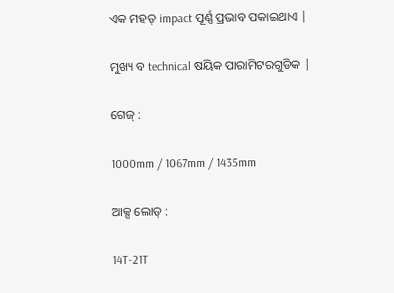ଏକ ମହତ୍ impact ପୂର୍ଣ୍ଣ ପ୍ରଭାବ ପକାଇଥାଏ |

ମୁଖ୍ୟ ବ technical ଷୟିକ ପାରାମିଟରଗୁଡିକ |

ଗେଜ୍ :

1000mm / 1067mm / 1435mm

ଆକ୍ସ ଲୋଡ୍ :

14T-21T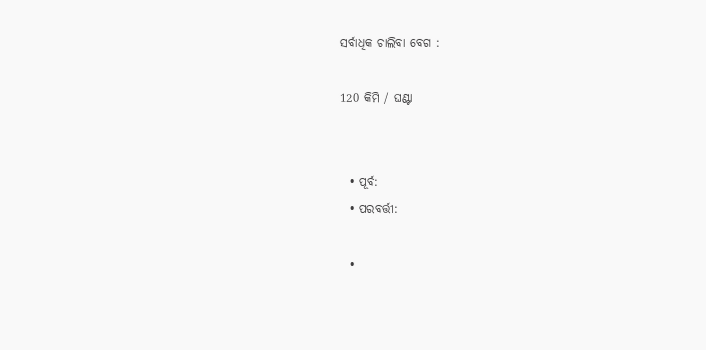ସର୍ବାଧିକ ଚାଲିବା ବେଗ :

120 କିମି / ଘଣ୍ଟା


  • ପୂର୍ବ:
  • ପରବର୍ତ୍ତୀ:

  •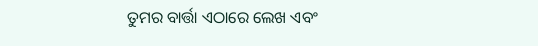ତୁମର ବାର୍ତ୍ତା ଏଠାରେ ଲେଖ ଏବଂ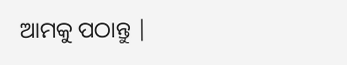ଆମକୁ ପଠାନ୍ତୁ |